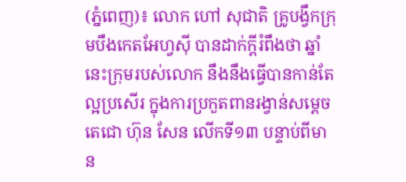(ភ្នំពេញ)៖ លោក ហៅ សុជាតិ គ្រូបង្វឹកក្រុមបឹងកេតអែហ្វស៊ី បានដាក់ក្ដីរំពឹងថា ឆ្នាំនេះក្រុមរបស់លោក នឹងនឹងធ្វើបានកាន់តែល្អប្រសើរ ក្នុងការប្រកួតពានរង្វាន់សម្ដេចតេជោ ហ៊ុន សែន លើកទី១៣ បន្ទាប់ពីមាន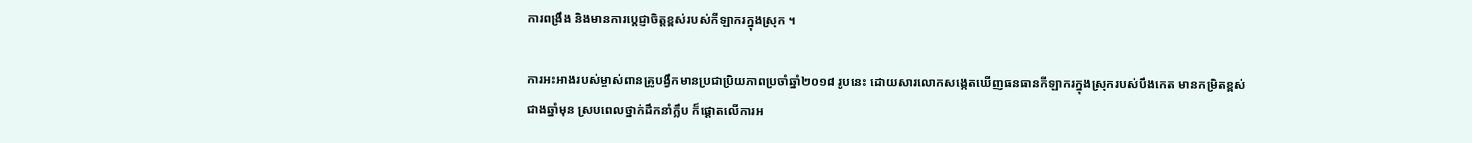ការពង្រឹង និងមានការប្ដេជ្ញាចិត្តខ្ពស់របស់កីឡាករក្នុងស្រុក ។

ការអះអាងរបស់ម្ចាស់ពានគ្រូបង្វឹកមានប្រជាប្រិយភាពប្រចាំឆ្នាំ២០១៨ រូបនេះ ដោយសារលោកសង្កេតឃើញធនធានកីឡាករក្នុងស្រុករបស់បឹងកេត មានកម្រិតខ្ពស់ជាងឆ្នាំមុន ស្របពេលថ្នាក់ដឹកនាំក្លឹប ក៏ផ្ដោតលើការអ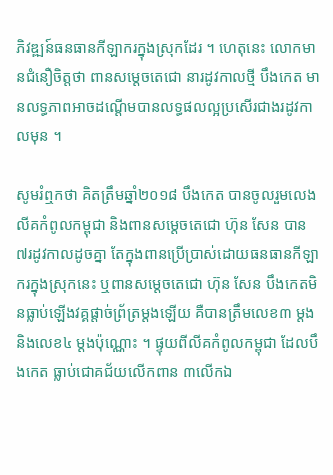ភិវឌ្ឍន៍ធនធានកីឡាករក្នុងស្រុកដែរ ។ ហេតុនេះ លោកមានជំនឿចិត្តថា ពានសម្ដេចតេជោ នារដូវកាលថ្មី បឹងកេត មានលទ្ធភាពអាចដណ្ដើមបានលទ្ធផលល្អប្រសើរជាងរដូវកាលមុន ។

សូមរំឮកថា គិតត្រឹមឆ្នាំ២០១៨ បឹងកេត បានចូលរួមលេងលីគកំពូលកម្ពុជា និងពានសម្ដេចតេជោ ហ៊ុន សែន បាន ៧រដូវកាលដូចគ្នា តែក្នុងពានប្រើប្រាស់ដោយធនធានកីឡាករក្នុងស្រុកនេះ ឬពានសម្ដេចតេជោ ហ៊ុន សែន បឹងកេតមិនធ្លាប់ឡើងវគ្គផ្ដាច់ព្រ័ត្រម្ដងឡើយ គឺបានត្រឹមលេខ៣ ម្ដង និងលេខ៤ ម្ដងប៉ុណ្ណោះ ។ ផ្ទុយពីលីគកំពូលកម្ពុជា ដែលបឹងកេត ធ្លាប់ជោគជ័យលើកពាន ៣លើកឯ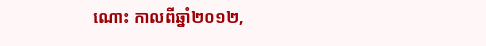ណោះ កាលពីឆ្នាំ២០១២,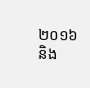២០១៦ និង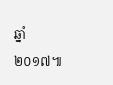ឆ្នាំ២០១៧៕